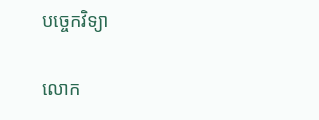បច្ចេកវិទ្យា

លោក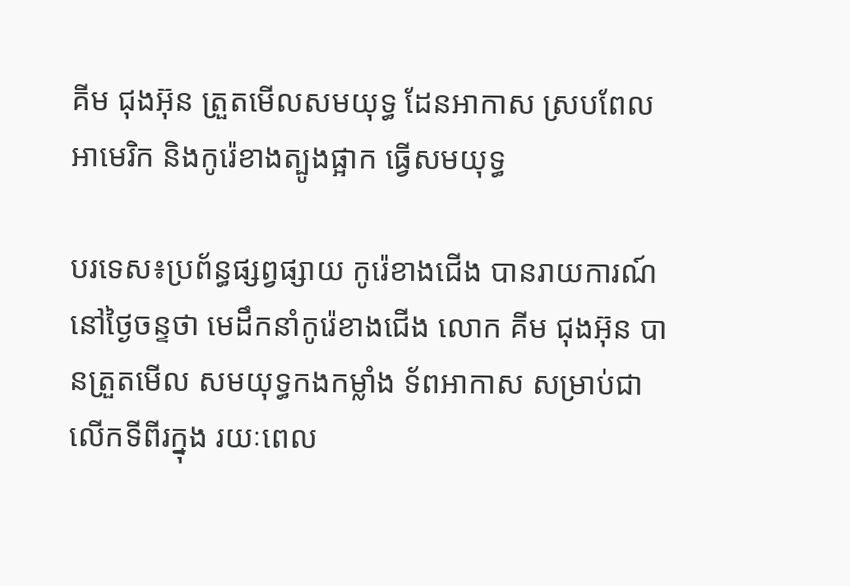គីម ជុងអ៊ុន ត្រួតមើលសមយុទ្ធ ដែនអាកាស ស្របពែលអាមេរិក និងកូរ៉េខាងត្បូងផ្អាក ធ្វើសមយុទ្ធ

បរទេស៖ប្រព័ន្ធផ្សព្វផ្សាយ កូរ៉េខាងជើង បានរាយការណ៍ នៅថ្ងៃចន្ទថា មេដឹកនាំកូរ៉េខាងជើង លោក គីម ជុងអ៊ុន បានត្រួតមើល សមយុទ្ធកងកម្លាំង ទ័ពអាកាស សម្រាប់ជាលើកទីពីរក្នុង រយៈពេល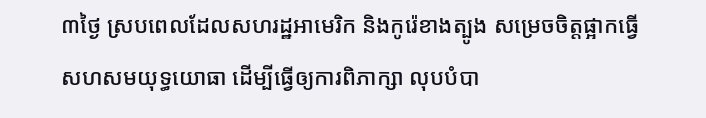៣ថ្ងៃ ស្របពេលដែលសហរដ្ឋអាមេរិក និងកូរ៉េខាងត្បូង សម្រេចចិត្តផ្អាកធ្វើ សហសមយុទ្ធយោធា ដើម្បីធ្វើឲ្យការពិភាក្សា លុបបំបា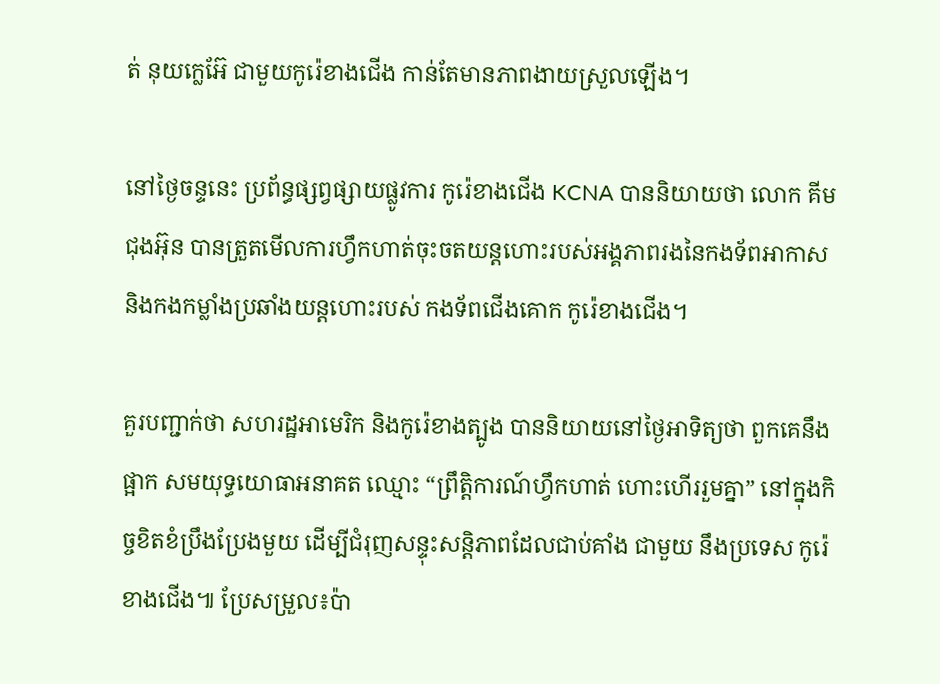ត់ នុយក្លេអ៊ែ ជាមួយកូរ៉េខាងជើង កាន់តែមានភាពងាយស្រួលឡើង។

នៅថ្ងៃចន្ទនេះ ប្រព័ន្ធផ្សព្វផ្សាយផ្លូវការ កូរ៉េខាងជើង KCNA បាននិយាយថា លោក គីម ជុងអ៊ុន បានត្រួតមើលការហ្វឹកហាត់ចុះចតយន្តហោះរបស់អង្គភាពរងនៃកងទ័ពអាកាស និងកងកម្លាំងប្រឆាំងយន្តហោះរបស់ កងទ័ពជើងគោក កូរ៉េខាងជើង។

គួរបញ្ជាក់ថា សហរដ្ឋអាមេរិក និងកូរ៉េខាងត្បូង បាននិយាយនៅថ្ងៃអាទិត្យថា ពួកគេនឹងផ្អាក សមយុទ្ធយោធាអនាគត ឈ្មោះ “ព្រឹត្តិការណ៍ហ្វឹកហាត់ ហោះហើររួមគ្នា” នៅក្នុងកិច្ចខិតខំប្រឹងប្រែងមួយ ដើម្បីជំរុញសន្ទុះសន្តិភាពដែលជាប់គាំង ជាមួយ នឹងប្រទេស កូរ៉េខាងជើង៕ ប្រែសម្រួល៖ប៉ា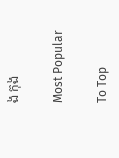ង កុង

Most Popular

To Top